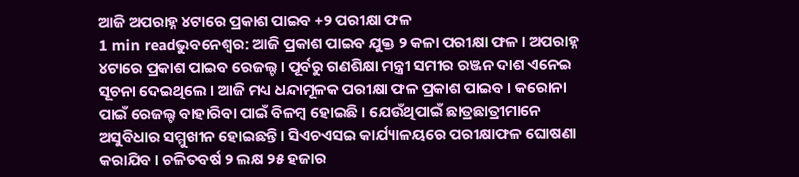ଆଜି ଅପରାହ୍ନ ୪ଟାରେ ପ୍ରକାଶ ପାଇବ +୨ ପରୀକ୍ଷା ଫଳ
1 min readଭୁବନେଶ୍ୱର: ଆଜି ପ୍ରକାଶ ପାଇବ ଯୁକ୍ତ ୨ କଳା ପରୀକ୍ଷା ଫଳ । ଅପରାହ୍ନ ୪ଟାରେ ପ୍ରକାଶ ପାଇବ ରେଜଲ୍ଟ । ପୂର୍ବରୁ ଗଣଶିକ୍ଷା ମନ୍ତ୍ରୀ ସମୀର ରଞ୍ଜନ ଦାଶ ଏନେଇ ସୂଚନା ଦେଇଥିଲେ । ଆଜି ମଧ୍ୟ ଧନ୍ଦାମୂଳକ ପରୀକ୍ଷା ଫଳ ପ୍ରକାଶ ପାଇବ । କରୋନା ପାଇଁ ରେଜଲ୍ଟ ବାହାରିବା ପାଇଁ ବିଳମ୍ବ ହୋଇଛି । ଯେଉଁଥିପାଇଁ ଛାତ୍ରଛାତ୍ରୀମାନେ ଅସୁବିଧାର ସମ୍ମୁଖୀନ ହୋଇଛନ୍ତି । ସିଏଚଏସଇ କାର୍ଯ୍ୟାଳୟରେ ପରୀକ୍ଷାଫଳ ଘୋଷଣା କରାଯିବ । ଚଳିତବର୍ଷ ୨ ଲକ୍ଷ ୨୫ ହଜାର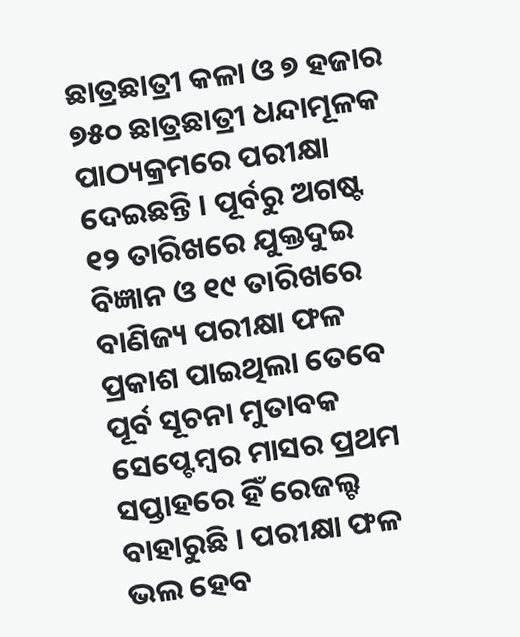ଛାତ୍ରଛାତ୍ରୀ କଳା ଓ ୭ ହଜାର ୭୫୦ ଛାତ୍ରଛାତ୍ରୀ ଧନ୍ଦାମୂଳକ ପାଠ୍ୟକ୍ରମରେ ପରୀକ୍ଷା ଦେଇଛନ୍ତି । ପୂର୍ବରୁ ଅଗଷ୍ଟ ୧୨ ତାରିଖରେ ଯୁକ୍ତଦୁଇ ବିଜ୍ଞାନ ଓ ୧୯ ତାରିଖରେ ବାଣିଜ୍ୟ ପରୀକ୍ଷା ଫଳ ପ୍ରକାଶ ପାଇଥିଲା ତେବେ ପୂର୍ବ ସୂଚନା ମୁତାବକ ସେପ୍ଟେମ୍ବର ମାସର ପ୍ରଥମ ସପ୍ତାହରେ ହିଁ ରେଜଲ୍ଟ ବାହାରୁଛି । ପରୀକ୍ଷା ଫଳ ଭଲ ହେବ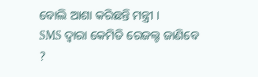ବୋଲି ଆଶା କରିଛନ୍ତି ମନ୍ତ୍ରୀ ।
SMS ଦ୍ୱାରା କେମିତି ରେଜଲ୍ଟ ଜାଣିବେ ?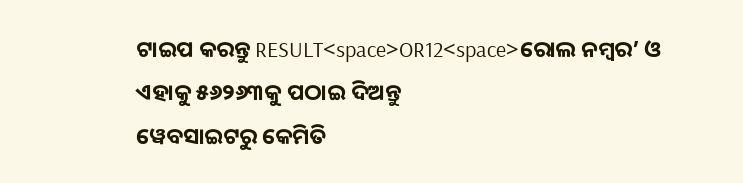ଟାଇପ କରନ୍ତୁ RESULT<space>OR12<space>ରୋଲ ନମ୍ବର’ ଓ ଏହାକୁ ୫୬୨୬୩କୁ ପଠାଇ ଦିଅନ୍ତୁ
ୱେବସାଇଟରୁ କେମିତି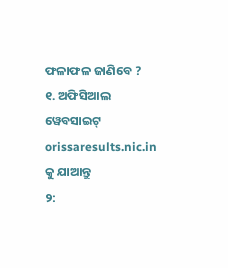ଫଳାଫଳ ଜାଣିବେ ?
୧. ଅଫିସିଆଲ ୱେବସାଇଟ୍ orissaresults.nic.in କୁ ଯାଆନ୍ତୁ
୨: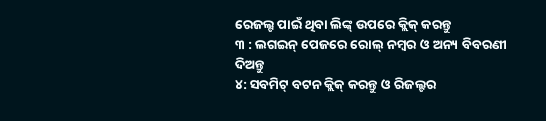ରେଜଲ୍ଟ ପାଇଁ ଥିବା ଲିଙ୍କ୍ ଉପରେ କ୍ଲିକ୍ କରନ୍ତୁ
୩ : ଲଗଇନ୍ ପେଜରେ ରୋଲ୍ ନମ୍ବର ଓ ଅନ୍ୟ ବିବରଣୀ ଦିଅନ୍ତୁ
୪: ସବମିଟ୍ ବଟନ କ୍ଲିକ୍ କରନ୍ତୁ ଓ ରିଜଲ୍ଟର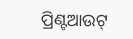ପ୍ରିଣ୍ଟଆଉଟ୍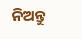ନିଅନ୍ତୁ